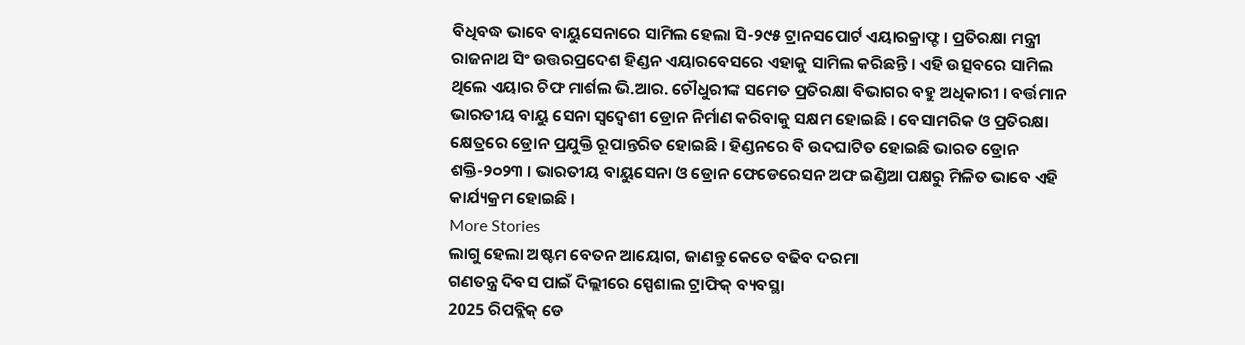ବିଧିବଦ୍ଧ ଭାବେ ବାୟୁସେନାରେ ସାମିଲ ହେଲା ସି-୨୯୫ ଟ୍ରାନସପୋର୍ଟ ଏୟାରକ୍ରାଫ୍ଟ । ପ୍ରତିରକ୍ଷା ମନ୍ତ୍ରୀ ରାଜନାଥ ସିଂ ଉତ୍ତରପ୍ରଦେଶ ହିଣ୍ଡନ ଏୟାରବେସରେ ଏହାକୁ ସାମିଲ କରିଛନ୍ତି । ଏହି ଉତ୍ସବରେ ସାମିଲ ଥିଲେ ଏୟାର ଚିଫ ମାର୍ଶଲ ଭି.ଆର. ଚୌଧୁରୀଙ୍କ ସମେତ ପ୍ରତିରକ୍ଷା ବିଭାଗର ବହୁ ଅଧିକାରୀ । ବର୍ତ୍ତମାନ ଭାରତୀୟ ବାୟୁ ସେନା ସ୍ବଦ୍ବେଶୀ ଡ୍ରୋନ ନିର୍ମାଣ କରିବାକୁ ସକ୍ଷମ ହୋଇଛି । ବେସାମରିକ ଓ ପ୍ରତିରକ୍ଷା କ୍ଷେତ୍ରରେ ଡ୍ରୋନ ପ୍ରଯୁକ୍ତି ରୂପାନ୍ତରିତ ହୋଇଛି । ହିଣ୍ଡନରେ ବି ଉଦଘାଟିତ ହୋଇଛି ଭାରତ ଡ୍ରୋନ ଶକ୍ତି-୨୦୨୩ । ଭାରତୀୟ ବାୟୁସେନା ଓ ଡ୍ରୋନ ଫେଡେରେସନ ଅଫ ଇଣ୍ଡିଆ ପକ୍ଷରୁ ମିଳିତ ଭାବେ ଏହି କାର୍ଯ୍ୟକ୍ରମ ହୋଇଛି ।
More Stories
ଲାଗୁ ହେଲା ଅଷ୍ଟମ ବେତନ ଆୟୋଗ, ଜାଣନ୍ତୁ କେତେ ବଢିବ ଦରମା
ଗଣତନ୍ତ୍ର ଦିବସ ପାଇଁ ଦିଲ୍ଲୀରେ ସ୍ପେଶାଲ ଟ୍ରାଫିକ୍ ବ୍ୟବସ୍ଥା
2025 ରିପବ୍ଲିକ୍ ଡେ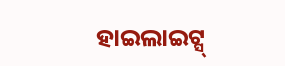ହାଇଲାଇଟ୍ସ୍